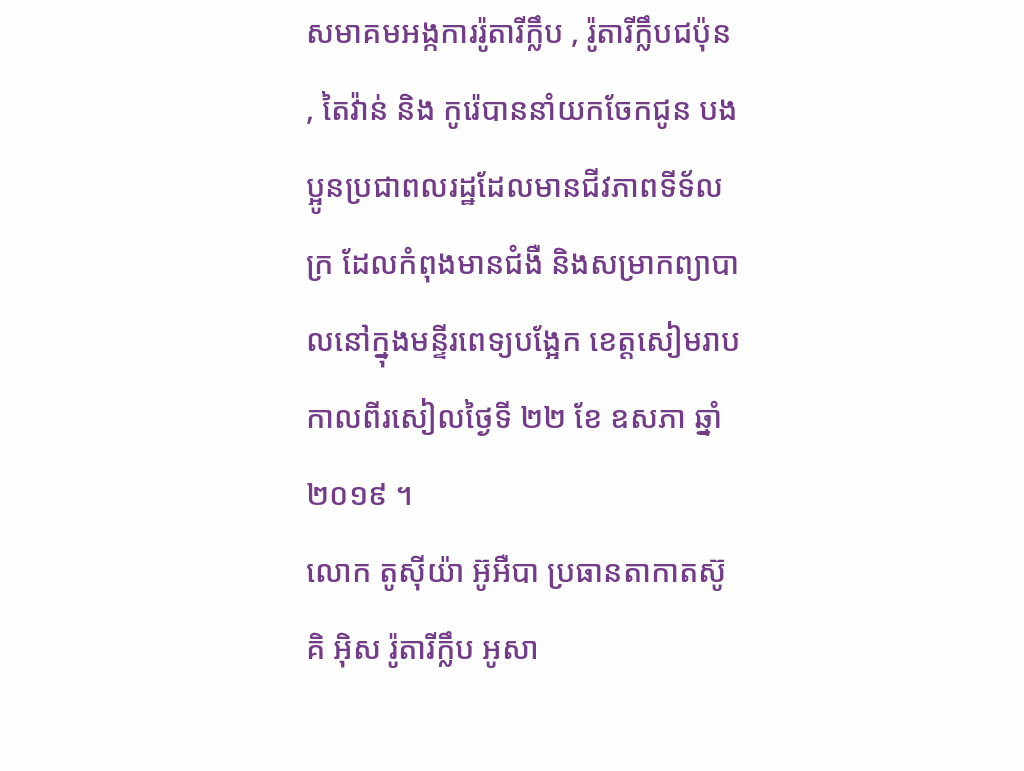សមាគមអង្កការរ៉ូតារីក្លឹប , រ៉ូតារីក្លឹបជប៉ុន , តៃវ៉ាន់ និង កូរ៉េបាននាំយកចែកជូន បងប្អូនប្រជាពលរដ្ឋដែលមានជីវភាពទីទ័លក្រ ដែលកំពុងមានជំងឺ និងសម្រាកព្យាបាលនៅក្នុងមន្ទីរពេទ្យបង្អែក ខេត្តសៀមរាប កាលពីរសៀលថ្ងៃទី ២២ ខែ ឧសភា ឆ្នាំ២០១៩ ។
លោក តូស៊ីយ៉ា អ៊ូអឺបា ប្រធានតាកាតស៊ូគិ អ៊ិស រ៉ូតារីក្លឹប អូសា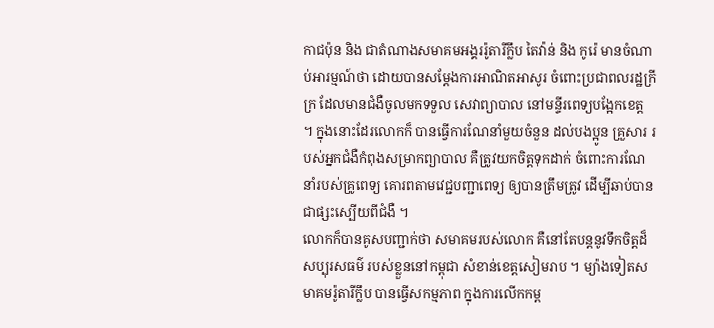កាជប៉ុន និង ជាតំណាងសមាគមអង្គររ៉ូតារីក្លឹប តៃវ៉ាន់ និង កូរ៉េ មានចំណាប់អារម្មណ៍ថា ដោយបានសម្តែងការអាណិតអាសូរ ចំពោះប្រជាពលរដ្ឋក្រីក្រ ដែលមានជំងឺចូលមកទទួល សេវាព្យាបាល នៅមន្ទីរពេទ្យបង្អែកខេត្ត ។ ក្នុងនោះដែរលោកក៏ បានធ្វើការណែនាំមួយចំនួន ដល់បងប្អូន គ្រួសារ របស់អ្នកជំងឺកំពុងសម្រាកព្យាបាល គឺត្រូវយកចិត្តទុកដាក់ ចំពោះការណែនាំរបស់គ្រូពេទ្យ គោរពតាមវេជ្ជបញ្ជាពេទ្យ ឲ្យបានត្រឹមត្រូវ ដើម្បីឆាប់បានជាផ្សះស្បើយពីជំងឺ ។
លោកក៏បានគូសបញ្ជាក់ថា សមាគមរបស់លោក គឺនៅតែបន្តនូវទឹកចិត្តដ៏សប្បុរសធម៌ របស់ខ្លួននៅកម្ពុជា សំខាន់ខេត្តសៀមរាប ។ ម្យ៉ាងទៀតសមាគមរ៉ូតារីក្លឹប បានធ្វើសកម្មភាព ក្នុងការលើកកម្ព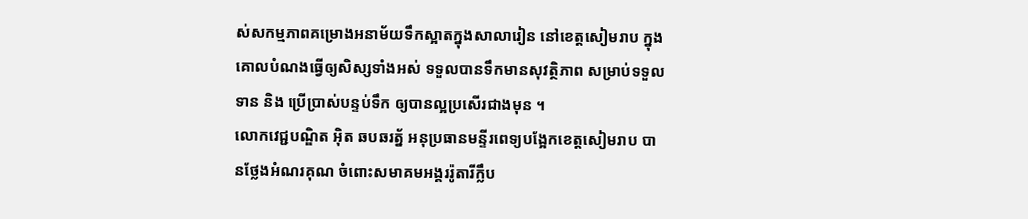ស់សកម្មភាពគម្រោងអនាម័យទឹកស្អាតក្នុងសាលារៀន នៅខេត្តសៀមរាប ក្នុងគោលបំណងធ្វើឲ្យសិស្សទាំងអស់ ទទួលបានទឹកមានសុវត្ថិភាព សម្រាប់ទទួលទាន និង ប្រើប្រាស់បន្ទប់ទឹក ឲ្យបានល្អប្រសើរជាងមុន ។
លោកវេជ្ជបណ្ឌិត អ៊ិត ឆបឆរត្ន័ អនុប្រធានមន្ទីរពេទ្យបង្អែកខេត្តសៀមរាប បានថ្លែងអំណរគុណ ចំពោះសមាគមអង្គររ៉ូតារីក្លឹប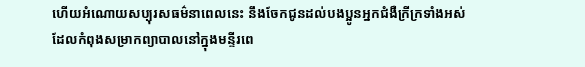ហើយអំណោយសប្បុរសធម៌នាពេលនេះ នឹងចែកជូនដល់បងប្អូនអ្នកជំងឺក្រីក្រទាំងអស់ ដែលកំពុងសម្រាកព្យាបាលនៅក្នុងមន្ទីរពេ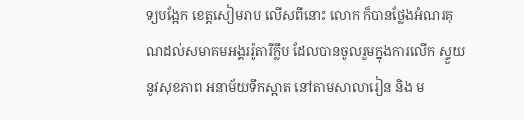ទ្យបង្អែក ខេត្តសៀមរាប លើសពីនោះ លោក ក៏បានថ្លែងអំណរគុណដល់សមាគមអង្គររ៉ូតារីក្លឹប ដែលបានចូលរួមក្នុងការលើក ស្ទួយនូវសុខភាព អនាម័យទឹកស្អាត នៅតាមសាលារៀន និង ម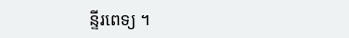ន្ទីរពេទ្យ ។